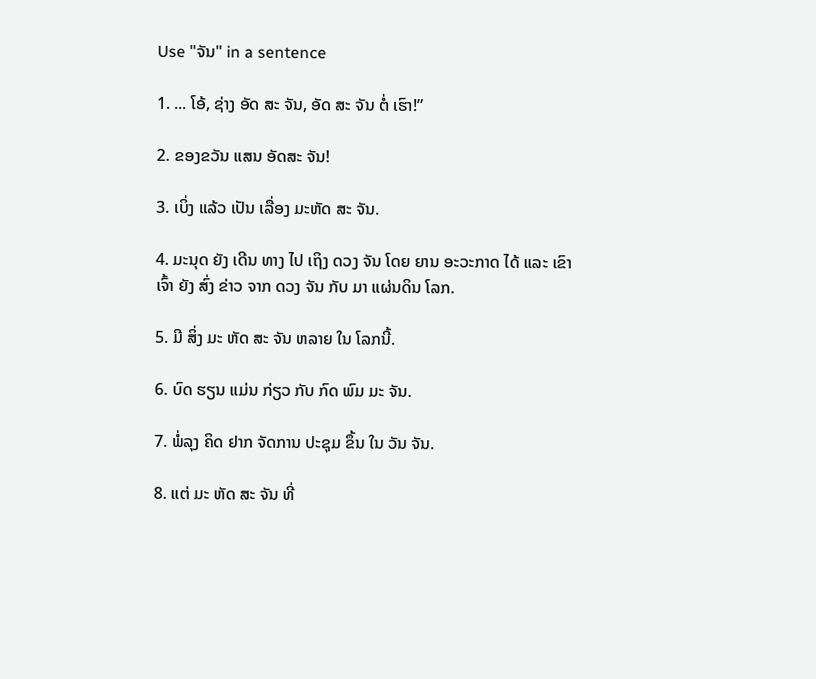Use "ຈັນ" in a sentence

1. ... ໂອ້, ຊ່າງ ອັດ ສະ ຈັນ, ອັດ ສະ ຈັນ ຕໍ່ ເຮົາ!”

2. ຂອງຂວັນ ແສນ ອັດສະ ຈັນ!

3. ເບິ່ງ ແລ້ວ ເປັນ ເລື່ອງ ມະຫັດ ສະ ຈັນ.

4. ມະນຸດ ຍັງ ເດີນ ທາງ ໄປ ເຖິງ ດວງ ຈັນ ໂດຍ ຍານ ອະວະກາດ ໄດ້ ແລະ ເຂົາ ເຈົ້າ ຍັງ ສົ່ງ ຂ່າວ ຈາກ ດວງ ຈັນ ກັບ ມາ ແຜ່ນດິນ ໂລກ.

5. ມີ ສິ່ງ ມະ ຫັດ ສະ ຈັນ ຫລາຍ ໃນ ໂລກນີ້.

6. ບົດ ຮຽນ ແມ່ນ ກ່ຽວ ກັບ ກົດ ພົມ ມະ ຈັນ.

7. ພໍ່ລຸງ ຄິດ ຢາກ ຈັດການ ປະຊຸມ ຂຶ້ນ ໃນ ວັນ ຈັນ.

8. ແຕ່ ມະ ຫັດ ສະ ຈັນ ທີ່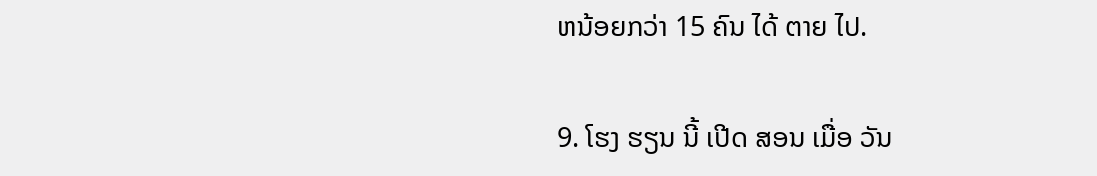ຫນ້ອຍກວ່າ 15 ຄົນ ໄດ້ ຕາຍ ໄປ.

9. ໂຮງ ຮຽນ ນີ້ ເປີດ ສອນ ເມື່ອ ວັນ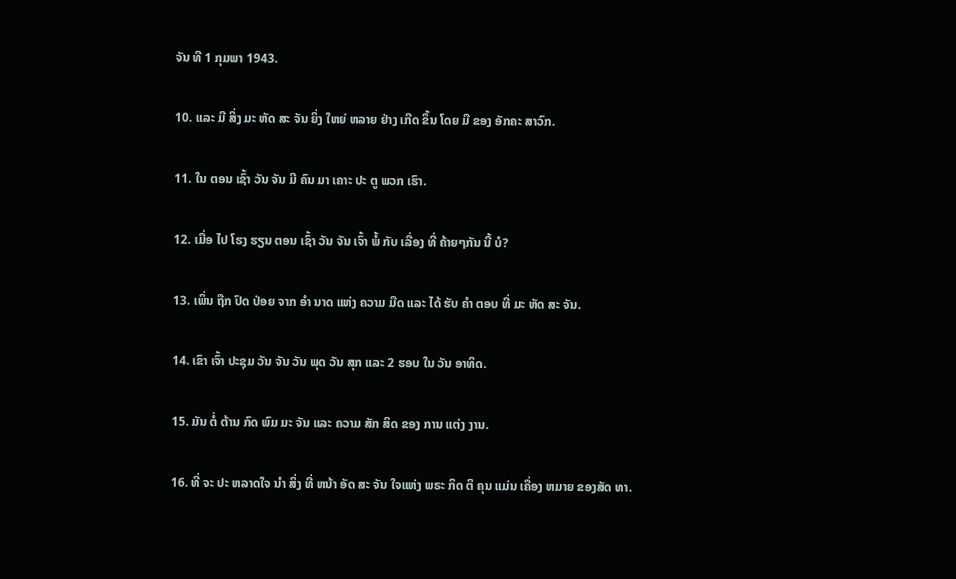ຈັນ ທີ 1 ກຸມພາ 1943.

10. ແລະ ມີ ສິ່ງ ມະ ຫັດ ສະ ຈັນ ຍິ່ງ ໃຫຍ່ ຫລາຍ ຢ່າງ ເກີດ ຂຶ້ນ ໂດຍ ມື ຂອງ ອັກຄະ ສາວົກ.

11. ໃນ ຕອນ ເຊົ້າ ວັນ ຈັນ ມີ ຄົນ ມາ ເຄາະ ປະ ຕູ ພວກ ເຮົາ.

12. ເມື່ອ ໄປ ໂຮງ ຮຽນ ຕອນ ເຊົ້າ ວັນ ຈັນ ເຈົ້າ ພໍ້ ກັບ ເລື່ອງ ທີ່ ຄ້າຍໆກັນ ນີ້ ບໍ?

13. ເພິ່ນ ຖືກ ປົດ ປ່ອຍ ຈາກ ອໍາ ນາດ ແຫ່ງ ຄວາມ ມືດ ແລະ ໄດ້ ຮັບ ຄໍາ ຕອບ ທີ່ ມະ ຫັດ ສະ ຈັນ.

14. ເຂົາ ເຈົ້າ ປະຊຸມ ວັນ ຈັນ ວັນ ພຸດ ວັນ ສຸກ ແລະ 2 ຮອບ ໃນ ວັນ ອາທິດ.

15. ມັນ ຕໍ່ ຕ້ານ ກົດ ພົມ ມະ ຈັນ ແລະ ຄວາມ ສັກ ສິດ ຂອງ ການ ແຕ່ງ ງານ.

16. ທີ່ ຈະ ປະ ຫລາດໃຈ ນໍາ ສິ່ງ ທີ່ ຫນ້າ ອັດ ສະ ຈັນ ໃຈແຫ່ງ ພຣະ ກິດ ຕິ ຄຸນ ແມ່ນ ເຄື່ອງ ຫມາຍ ຂອງສັດ ທາ.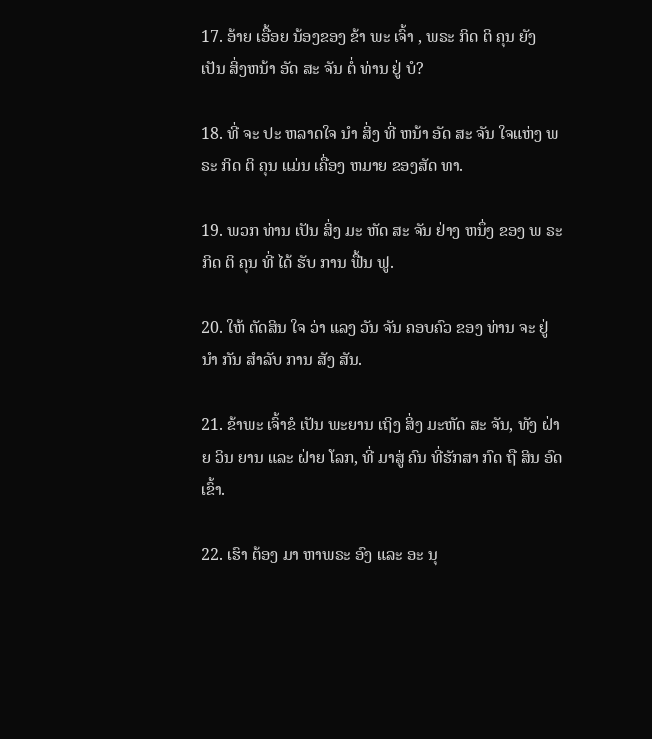17. ອ້າຍ ເອື້ອຍ ນ້ອງຂອງ ຂ້າ ພະ ເຈົ້າ , ພຣະ ກິດ ຕິ ຄຸນ ຍັງ ເປັນ ສິ່ງຫນ້າ ອັດ ສະ ຈັນ ຕໍ່ ທ່ານ ຢູ່ ບໍ?

18. ທີ່ ຈະ ປະ ຫລາດໃຈ ນໍາ ສິ່ງ ທີ່ ຫນ້າ ອັດ ສະ ຈັນ ໃຈແຫ່ງ ພ ຣະ ກິດ ຕິ ຄຸນ ແມ່ນ ເຄື່ອງ ຫມາຍ ຂອງສັດ ທາ.

19. ພວກ ທ່ານ ເປັນ ສິ່ງ ມະ ຫັດ ສະ ຈັນ ຢ່າງ ຫນຶ່ງ ຂອງ ພ ຣະ ກິດ ຕິ ຄຸນ ທີ່ ໄດ້ ຮັບ ການ ຟື້ນ ຟູ.

20. ໃຫ້ ຕັດສິນ ໃຈ ວ່າ ແລງ ວັນ ຈັນ ຄອບຄົວ ຂອງ ທ່ານ ຈະ ຢູ່ ນໍາ ກັນ ສໍາລັບ ການ ສັງ ສັນ.

21. ຂ້າພະ ເຈົ້າຂໍ ເປັນ ພະຍານ ເຖິງ ສິ່ງ ມະຫັດ ສະ ຈັນ, ທັງ ຝ່າຍ ວິນ ຍານ ແລະ ຝ່າຍ ໂລກ, ທີ່ ມາສູ່ ຄົນ ທີ່ຮັກສາ ກົດ ຖື ສິນ ອົດ ເຂົ້າ.

22. ເຮົາ ຕ້ອງ ມາ ຫາພຣະ ອົງ ແລະ ອະ ນຸ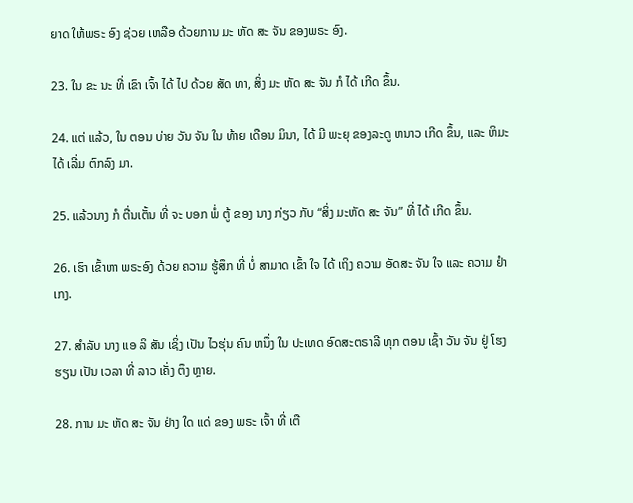ຍາດ ໃຫ້ພຣະ ອົງ ຊ່ວຍ ເຫລືອ ດ້ວຍການ ມະ ຫັດ ສະ ຈັນ ຂອງພຣະ ອົງ.

23. ໃນ ຂະ ນະ ທີ່ ເຂົາ ເຈົ້າ ໄດ້ ໄປ ດ້ວຍ ສັດ ທາ, ສິ່ງ ມະ ຫັດ ສະ ຈັນ ກໍ ໄດ້ ເກີດ ຂຶ້ນ.

24. ແຕ່ ແລ້ວ, ໃນ ຕອນ ບ່າຍ ວັນ ຈັນ ໃນ ທ້າຍ ເດືອນ ມິນາ, ໄດ້ ມີ ພະຍຸ ຂອງລະດູ ຫນາວ ເກີດ ຂຶ້ນ, ແລະ ຫິມະ ໄດ້ ເລີ່ມ ຕົກລົງ ມາ.

25. ແລ້ວນາງ ກໍ ຕື່ນເຕັ້ນ ທີ່ ຈະ ບອກ ພໍ່ ຕູ້ ຂອງ ນາງ ກ່ຽວ ກັບ “ສິ່ງ ມະຫັດ ສະ ຈັນ” ທີ່ ໄດ້ ເກີດ ຂຶ້ນ.

26. ເຮົາ ເຂົ້າຫາ ພຣະອົງ ດ້ວຍ ຄວາມ ຮູ້ສຶກ ທີ່ ບໍ່ ສາມາດ ເຂົ້າ ໃຈ ໄດ້ ເຖິງ ຄວາມ ອັດສະ ຈັນ ໃຈ ແລະ ຄວາມ ຢໍາ ເກງ.

27. ສໍາລັບ ນາງ ແອ ລິ ສັນ ເຊິ່ງ ເປັນ ໄວຮຸ່ນ ຄົນ ຫນຶ່ງ ໃນ ປະເທດ ອົດສະຕຣາລີ ທຸກ ຕອນ ເຊົ້າ ວັນ ຈັນ ຢູ່ ໂຮງ ຮຽນ ເປັນ ເວລາ ທີ່ ລາວ ເຄັ່ງ ຕຶງ ຫຼາຍ.

28. ການ ມະ ຫັດ ສະ ຈັນ ຢ່າງ ໃດ ແດ່ ຂອງ ພຣະ ເຈົ້າ ທີ່ ເຕື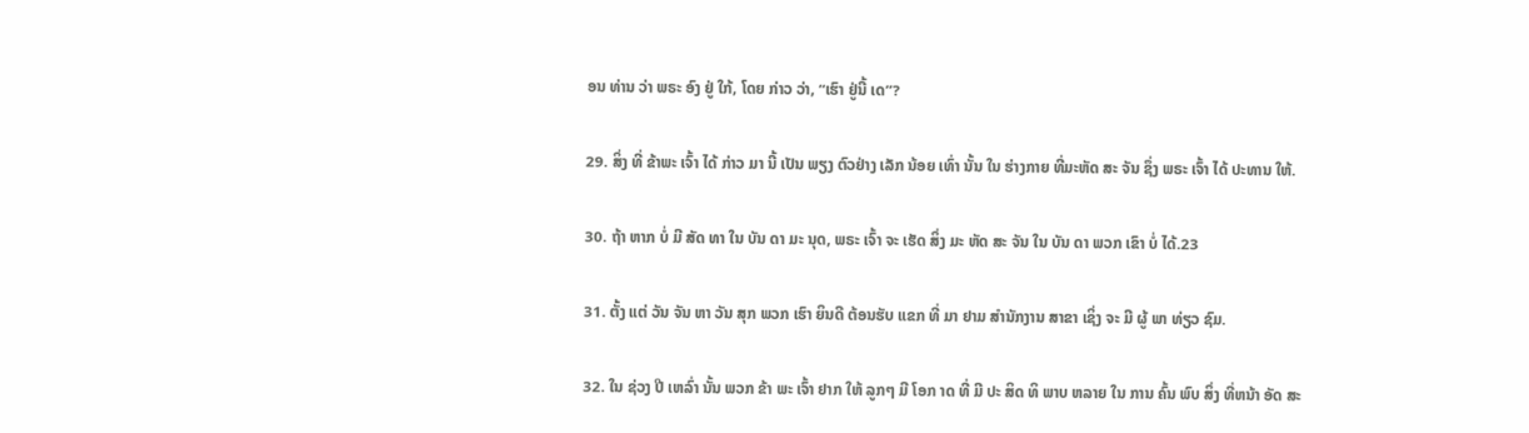ອນ ທ່ານ ວ່າ ພຣະ ອົງ ຢູ່ ໃກ້, ໂດຍ ກ່າວ ວ່າ, “ເຮົາ ຢູ່ນີ້ ເດ”?

29. ສິ່ງ ທີ່ ຂ້າພະ ເຈົ້າ ໄດ້ ກ່າວ ມາ ນີ້ ເປັນ ພຽງ ຕົວຢ່າງ ເລັກ ນ້ອຍ ເທົ່າ ນັ້ນ ໃນ ຮ່າງກາຍ ທີ່ມະຫັດ ສະ ຈັນ ຊຶ່ງ ພຣະ ເຈົ້າ ໄດ້ ປະທານ ໃຫ້.

30. ຖ້າ ຫາກ ບໍ່ ມີ ສັດ ທາ ໃນ ບັນ ດາ ມະ ນຸດ, ພຣະ ເຈົ້າ ຈະ ເຮັດ ສິ່ງ ມະ ຫັດ ສະ ຈັນ ໃນ ບັນ ດາ ພວກ ເຂົາ ບໍ່ ໄດ້.23

31. ຕັ້ງ ແຕ່ ວັນ ຈັນ ຫາ ວັນ ສຸກ ພວກ ເຮົາ ຍິນດີ ຕ້ອນຮັບ ແຂກ ທີ່ ມາ ຢາມ ສໍານັກງານ ສາຂາ ເຊິ່ງ ຈະ ມີ ຜູ້ ພາ ທ່ຽວ ຊົມ.

32. ໃນ ຊ່ວງ ປີ ເຫລົ່າ ນັ້ນ ພວກ ຂ້າ ພະ ເຈົ້າ ຢາກ ໃຫ້ ລູກໆ ມີ ໂອກ າດ ທີ່ ມີ ປະ ສິດ ທິ ພາບ ຫລາຍ ໃນ ການ ຄົ້ນ ພົບ ສິ່ງ ທີ່ຫນ້າ ອັດ ສະ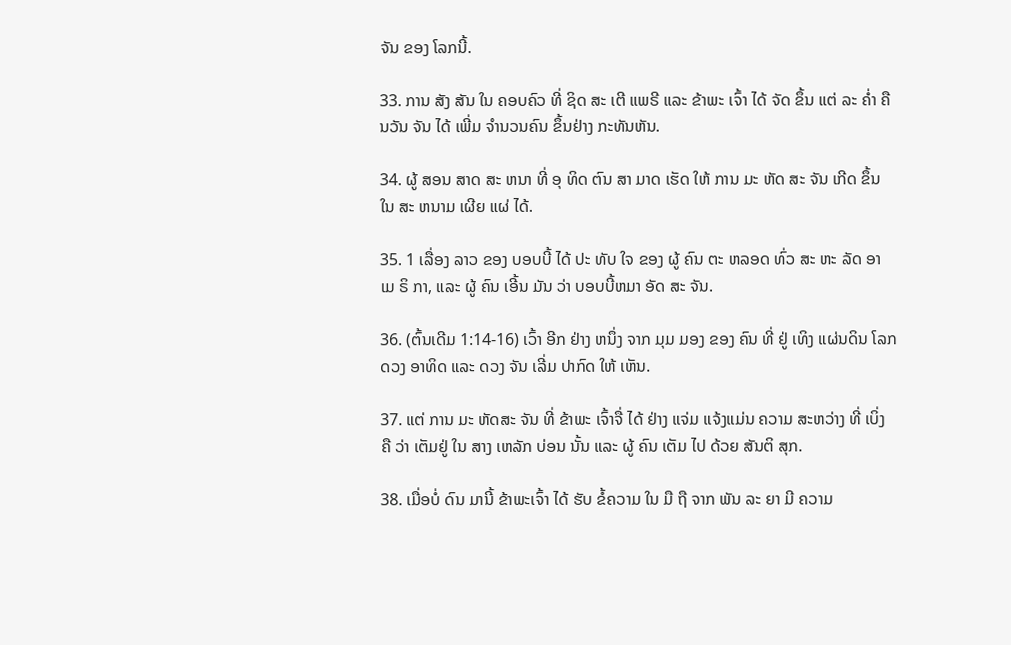ຈັນ ຂອງ ໂລກນີ້.

33. ການ ສັງ ສັນ ໃນ ຄອບຄົວ ທີ່ ຊິດ ສະ ເຕີ ແພຣີ ແລະ ຂ້າພະ ເຈົ້າ ໄດ້ ຈັດ ຂຶ້ນ ແຕ່ ລະ ຄ່ຳ ຄືນວັນ ຈັນ ໄດ້ ເພີ່ມ ຈໍານວນຄົນ ຂຶ້ນຢ່າງ ກະທັນຫັນ.

34. ຜູ້ ສອນ ສາດ ສະ ຫນາ ທີ່ ອຸ ທິດ ຕົນ ສາ ມາດ ເຮັດ ໃຫ້ ການ ມະ ຫັດ ສະ ຈັນ ເກີດ ຂຶ້ນ ໃນ ສະ ຫນາມ ເຜີຍ ແຜ່ ໄດ້.

35. 1 ເລື່ອງ ລາວ ຂອງ ບອບບີ້ ໄດ້ ປະ ທັບ ໃຈ ຂອງ ຜູ້ ຄົນ ຕະ ຫລອດ ທົ່ວ ສະ ຫະ ລັດ ອາ ເມ ຣິ ກາ, ແລະ ຜູ້ ຄົນ ເອີ້ນ ມັນ ວ່າ ບອບບີ້ຫມາ ອັດ ສະ ຈັນ.

36. (ຕົ້ນເດີມ 1:14-16) ເວົ້າ ອີກ ຢ່າງ ຫນຶ່ງ ຈາກ ມຸມ ມອງ ຂອງ ຄົນ ທີ່ ຢູ່ ເທິງ ແຜ່ນດິນ ໂລກ ດວງ ອາທິດ ແລະ ດວງ ຈັນ ເລີ່ມ ປາກົດ ໃຫ້ ເຫັນ.

37. ແຕ່ ການ ມະ ຫັດສະ ຈັນ ທີ່ ຂ້າພະ ເຈົ້າຈື່ ໄດ້ ຢ່າງ ແຈ່ມ ແຈ້ງແມ່ນ ຄວາມ ສະຫວ່າງ ທີ່ ເບິ່ງ ຄື ວ່າ ເຕັມຢູ່ ໃນ ສາງ ເຫລັກ ບ່ອນ ນັ້ນ ແລະ ຜູ້ ຄົນ ເຕັມ ໄປ ດ້ວຍ ສັນຕິ ສຸກ.

38. ເມື່ອບໍ່ ດົນ ມານີ້ ຂ້າພະເຈົ້າ ໄດ້ ຮັບ ຂໍ້ຄວາມ ໃນ ມື ຖື ຈາກ ພັນ ລະ ຍາ ມີ ຄວາມ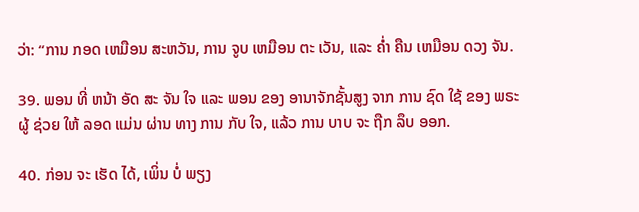ວ່າ: “ການ ກອດ ເຫມືອນ ສະຫວັນ, ການ ຈູບ ເຫມືອນ ຕະ ເວັນ, ແລະ ຄ່ຳ ຄືນ ເຫມືອນ ດວງ ຈັນ.

39. ພອນ ທີ່ ຫນ້າ ອັດ ສະ ຈັນ ໃຈ ແລະ ພອນ ຂອງ ອານາຈັກຊັ້ນສູງ ຈາກ ການ ຊົດ ໃຊ້ ຂອງ ພຣະຜູ້ ຊ່ວຍ ໃຫ້ ລອດ ແມ່ນ ຜ່ານ ທາງ ການ ກັບ ໃຈ, ແລ້ວ ການ ບາບ ຈະ ຖືກ ລຶບ ອອກ.

40. ກ່ອນ ຈະ ເຮັດ ໄດ້, ເພິ່ນ ບໍ່ ພຽງ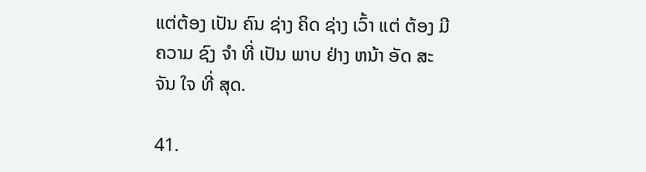ແຕ່ຕ້ອງ ເປັນ ຄົນ ຊ່າງ ຄິດ ຊ່າງ ເວົ້າ ແຕ່ ຕ້ອງ ມີຄວາມ ຊົງ ຈໍາ ທີ່ ເປັນ ພາບ ຢ່າງ ຫນ້າ ອັດ ສະ ຈັນ ໃຈ ທີ່ ສຸດ.

41.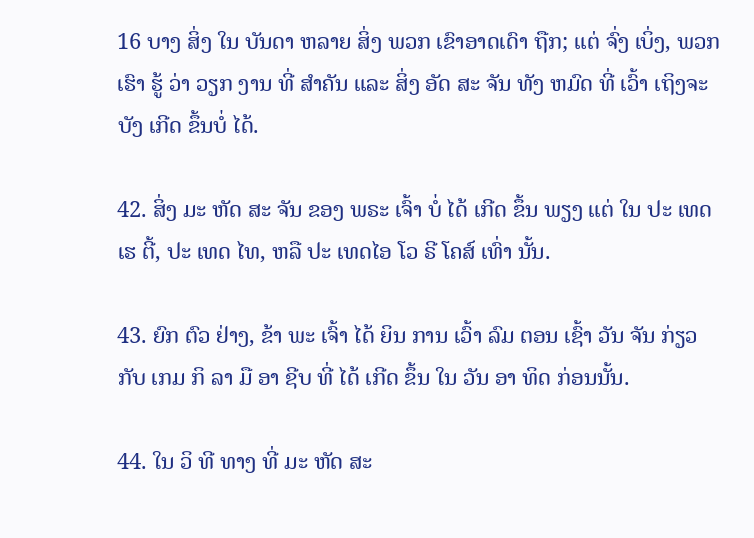16 ບາງ ສິ່ງ ໃນ ບັນດາ ຫລາຍ ສິ່ງ ພວກ ເຂົາອາດເດົາ ຖືກ; ແຕ່ ຈົ່ງ ເບິ່ງ, ພວກ ເຮົາ ຮູ້ ວ່າ ວຽກ ງານ ທີ່ ສໍາຄັນ ແລະ ສິ່ງ ອັດ ສະ ຈັນ ທັງ ຫມົດ ທີ່ ເວົ້າ ເຖິງຈະ ບັງ ເກີດ ຂຶ້ນບໍ່ ໄດ້.

42. ສິ່ງ ມະ ຫັດ ສະ ຈັນ ຂອງ ພຣະ ເຈົ້າ ບໍ່ ໄດ້ ເກີດ ຂຶ້ນ ພຽງ ແຕ່ ໃນ ປະ ເທດ ເຮ ຕີ້, ປະ ເທດ ໄທ, ຫລື ປະ ເທດໄອ ໂວ ຣີ ໂຄສ໌ ເທົ່າ ນັ້ນ.

43. ຍົກ ຕົວ ຢ່າງ, ຂ້າ ພະ ເຈົ້າ ໄດ້ ຍິນ ການ ເວົ້າ ລົມ ຕອນ ເຊົ້າ ວັນ ຈັນ ກ່ຽວ ກັບ ເກມ ກິ ລາ ມື ອາ ຊີບ ທີ່ ໄດ້ ເກີດ ຂຶ້ນ ໃນ ວັນ ອາ ທິດ ກ່ອນນັ້ນ.

44. ໃນ ວິ ທີ ທາງ ທີ່ ມະ ຫັດ ສະ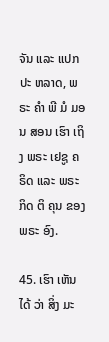ຈັນ ແລະ ແປກ ປະ ຫລາດ, ພຣະ ຄໍາ ພີ ມໍ ມອນ ສອນ ເຮົາ ເຖິງ ພຣະ ເຢຊູ ຄຣິດ ແລະ ພຣະ ກິດ ຕິ ຄຸນ ຂອງ ພຣະ ອົງ.

45. ເຮົາ ເຫັນ ໄດ້ ວ່າ ສິ່ງ ມະ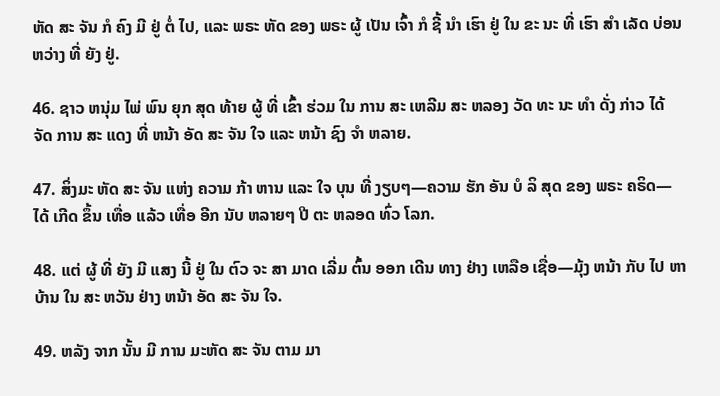ຫັດ ສະ ຈັນ ກໍ ຄົງ ມີ ຢູ່ ຕໍ່ ໄປ, ແລະ ພຣະ ຫັດ ຂອງ ພຣະ ຜູ້ ເປັນ ເຈົ້າ ກໍ ຊີ້ ນໍາ ເຮົາ ຢູ່ ໃນ ຂະ ນະ ທີ່ ເຮົາ ສໍາ ເລັດ ບ່ອນ ຫວ່າງ ທີ່ ຍັງ ຢູ່.

46. ຊາວ ຫນຸ່ມ ໄພ່ ພົນ ຍຸກ ສຸດ ທ້າຍ ຜູ້ ທີ່ ເຂົ້າ ຮ່ວມ ໃນ ການ ສະ ເຫລີມ ສະ ຫລອງ ວັດ ທະ ນະ ທໍາ ດັ່ງ ກ່າວ ໄດ້ ຈັດ ການ ສະ ແດງ ທີ່ ຫນ້າ ອັດ ສະ ຈັນ ໃຈ ແລະ ຫນ້າ ຊົງ ຈໍາ ຫລາຍ.

47. ສິ່ງມະ ຫັດ ສະ ຈັນ ແຫ່ງ ຄວາມ ກ້າ ຫານ ແລະ ໃຈ ບຸນ ທີ່ ງຽບໆ—ຄວາມ ຮັກ ອັນ ບໍ ລິ ສຸດ ຂອງ ພຣະ ຄຣິດ—ໄດ້ ເກີດ ຂຶ້ນ ເທື່ອ ແລ້ວ ເທື່ອ ອີກ ນັບ ຫລາຍໆ ປີ ຕະ ຫລອດ ທົ່ວ ໂລກ.

48. ແຕ່ ຜູ້ ທີ່ ຍັງ ມີ ແສງ ນີ້ ຢູ່ ໃນ ຕົວ ຈະ ສາ ມາດ ເລີ່ມ ຕົ້ນ ອອກ ເດີນ ທາງ ຢ່າງ ເຫລືອ ເຊື່ອ—ມຸ້ງ ຫນ້າ ກັບ ໄປ ຫາ ບ້ານ ໃນ ສະ ຫວັນ ຢ່າງ ຫນ້າ ອັດ ສະ ຈັນ ໃຈ.

49. ຫລັງ ຈາກ ນັ້ນ ມີ ການ ມະຫັດ ສະ ຈັນ ຕາມ ມາ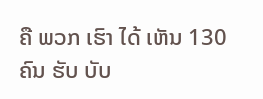ຄື ພວກ ເຮົາ ໄດ້ ເຫັນ 130 ຄົນ ຮັບ ບັບ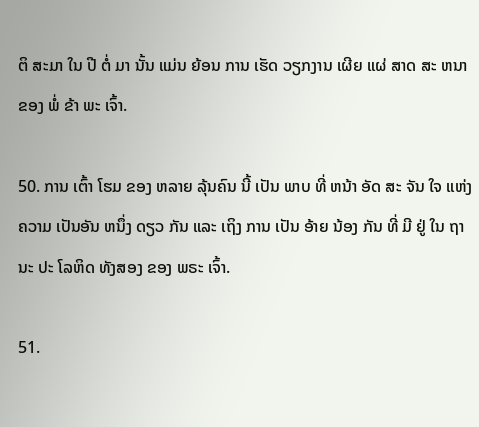ຕິ ສະມາ ໃນ ປີ ຕໍ່ ມາ ນັ້ນ ແມ່ນ ຍ້ອນ ການ ເຮັດ ວຽກງານ ເຜີຍ ແຜ່ ສາດ ສະ ຫນາ ຂອງ ພໍ່ ຂ້າ ພະ ເຈົ້າ.

50. ການ ເຕົ້າ ໂຮມ ຂອງ ຫລາຍ ລຸ້ນຄົນ ນີ້ ເປັນ ພາບ ທີ່ ຫນ້າ ອັດ ສະ ຈັນ ໃຈ ແຫ່ງ ຄວາມ ເປັນອັນ ຫນຶ່ງ ດຽວ ກັນ ແລະ ເຖິງ ການ ເປັນ ອ້າຍ ນ້ອງ ກັນ ທີ່ ມີ ຢູ່ ໃນ ຖານະ ປະ ໂລຫິດ ທັງສອງ ຂອງ ພຣະ ເຈົ້າ.

51.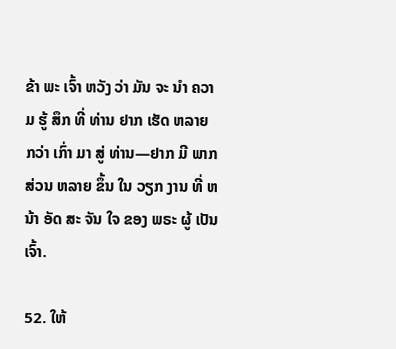ຂ້າ ພະ ເຈົ້າ ຫວັງ ວ່າ ມັນ ຈະ ນໍາ ຄວາມ ຮູ້ ສຶກ ທີ່ ທ່ານ ຢາກ ເຮັດ ຫລາຍ ກວ່າ ເກົ່າ ມາ ສູ່ ທ່ານ—ຢາກ ມີ ພາກ ສ່ວນ ຫລາຍ ຂຶ້ນ ໃນ ວຽກ ງານ ທີ່ ຫນ້າ ອັດ ສະ ຈັນ ໃຈ ຂອງ ພຣະ ຜູ້ ເປັນ ເຈົ້າ.

52. ໃຫ້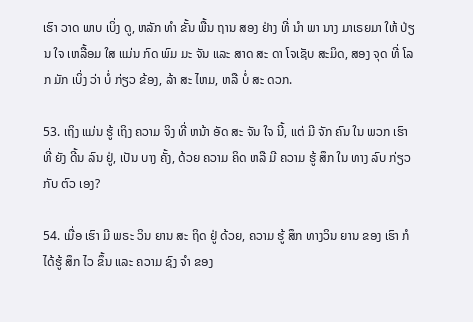ເຮົາ ວາດ ພາບ ເບິ່ງ ດູ, ຫລັກ ທໍາ ຂັ້ນ ພື້ນ ຖານ ສອງ ຢ່າງ ທີ່ ນໍາ ພາ ນາງ ມາເຣຍມາ ໃຫ້ ປ່ຽນ ໃຈ ເຫລື້ອມ ໃສ ແມ່ນ ກົດ ພົມ ມະ ຈັນ ແລະ ສາດ ສະ ດາ ໂຈເຊັບ ສະມິດ, ສອງ ຈຸດ ທີ່ ໂລກ ມັກ ເບິ່ງ ວ່າ ບໍ່ ກ່ຽວ ຂ້ອງ, ລ້າ ສະ ໄຫມ, ຫລື ບໍ່ ສະ ດວກ.

53. ເຖິງ ແມ່ນ ຮູ້ ເຖິງ ຄວາມ ຈິງ ທີ່ ຫນ້າ ອັດ ສະ ຈັນ ໃຈ ນີ້, ແຕ່ ມີ ຈັກ ຄົນ ໃນ ພວກ ເຮົາ ທີ່ ຍັງ ດີ້ນ ລົນ ຢູ່, ເປັນ ບາງ ຄັ້ງ, ດ້ວຍ ຄວາມ ຄິດ ຫລື ມີ ຄວາມ ຮູ້ ສຶກ ໃນ ທາງ ລົບ ກ່ຽວ ກັບ ຕົວ ເອງ?

54. ເມື່ອ ເຮົາ ມີ ພຣະ ວິນ ຍານ ສະ ຖິດ ຢູ່ ດ້ວຍ, ຄວາມ ຮູ້ ສຶກ ທາງວິນ ຍານ ຂອງ ເຮົາ ກໍ ໄດ້ຮູ້ ສຶກ ໄວ ຂຶ້ນ ແລະ ຄວາມ ຊົງ ຈໍາ ຂອງ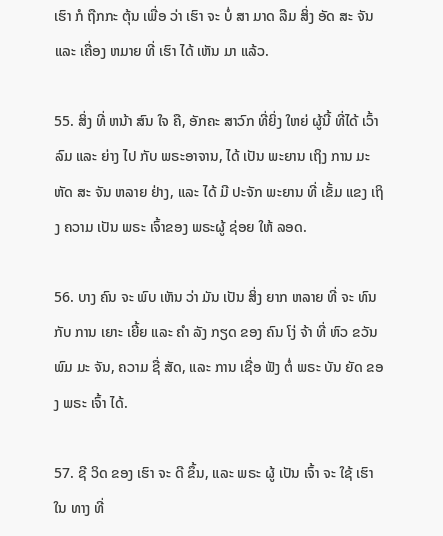ເຮົາ ກໍ ຖືກກະ ຕຸ້ນ ເພື່ອ ວ່າ ເຮົາ ຈະ ບໍ່ ສາ ມາດ ລືມ ສິ່ງ ອັດ ສະ ຈັນ ແລະ ເຄື່ອງ ຫມາຍ ທີ່ ເຮົາ ໄດ້ ເຫັນ ມາ ແລ້ວ.

55. ສິ່ງ ທີ່ ຫນ້າ ສົນ ໃຈ ຄື, ອັກຄະ ສາວົກ ທີ່ຍິ່ງ ໃຫຍ່ ຜູ້ນີ້ ທີ່ໄດ້ ເວົ້າລົມ ແລະ ຍ່າງ ໄປ ກັບ ພຣະອາຈານ, ໄດ້ ເປັນ ພະຍານ ເຖິງ ການ ມະຫັດ ສະ ຈັນ ຫລາຍ ຢ່າງ, ແລະ ໄດ້ ມີ ປະຈັກ ພະຍານ ທີ່ ເຂັ້ມ ແຂງ ເຖິງ ຄວາມ ເປັນ ພຣະ ເຈົ້າຂອງ ພຣະຜູ້ ຊ່ອຍ ໃຫ້ ລອດ.

56. ບາງ ຄົນ ຈະ ພົບ ເຫັນ ວ່າ ມັນ ເປັນ ສິ່ງ ຍາກ ຫລາຍ ທີ່ ຈະ ທົນ ກັບ ການ ເຍາະ ເຍີ້ຍ ແລະ ຄໍາ ລັງ ກຽດ ຂອງ ຄົນ ໂງ່ ຈ້າ ທີ່ ຫົວ ຂວັນ ພົມ ມະ ຈັນ, ຄວາມ ຊື່ ສັດ, ແລະ ການ ເຊື່ອ ຟັງ ຕໍ່ ພຣະ ບັນ ຍັດ ຂອງ ພຣະ ເຈົ້າ ໄດ້.

57. ຊີ ວິດ ຂອງ ເຮົາ ຈະ ດີ ຂຶ້ນ, ແລະ ພຣະ ຜູ້ ເປັນ ເຈົ້າ ຈະ ໃຊ້ ເຮົາ ໃນ ທາງ ທີ່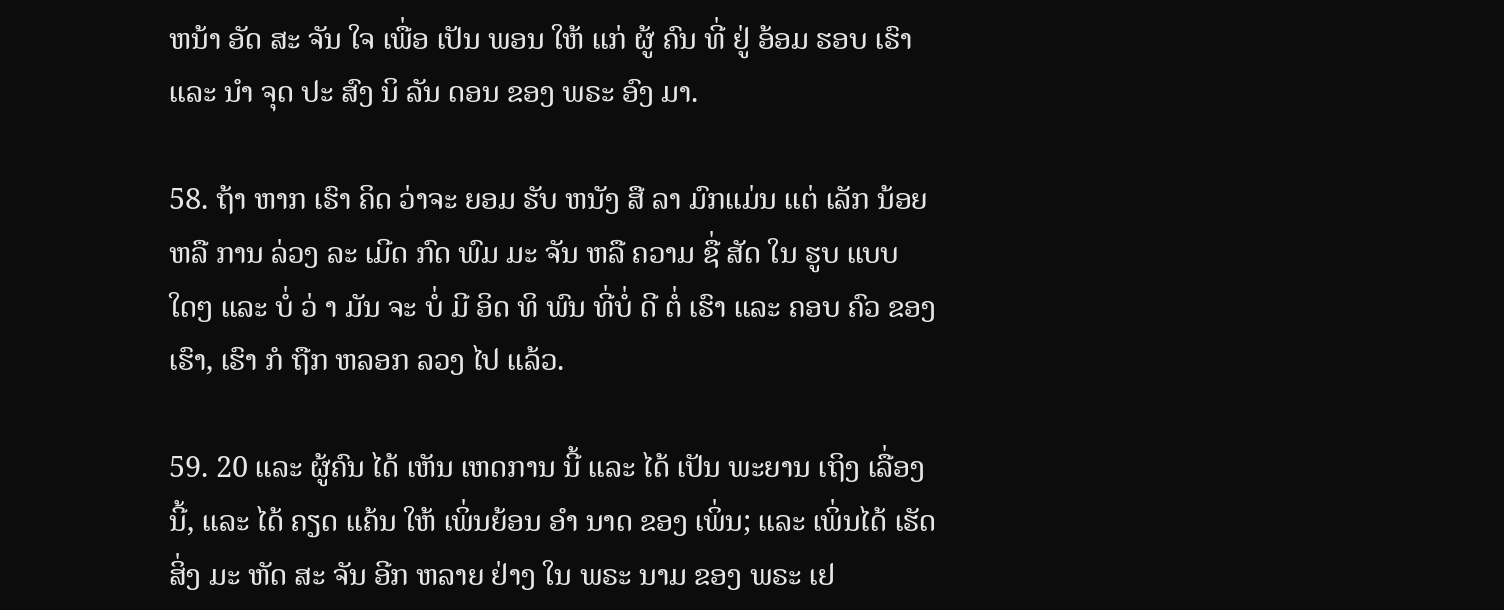ຫນ້າ ອັດ ສະ ຈັນ ໃຈ ເພື່ອ ເປັນ ພອນ ໃຫ້ ແກ່ ຜູ້ ຄົນ ທີ່ ຢູ່ ອ້ອມ ຮອບ ເຮົາ ແລະ ນໍາ ຈຸດ ປະ ສົງ ນິ ລັນ ດອນ ຂອງ ພຣະ ອົງ ມາ.

58. ຖ້າ ຫາກ ເຮົາ ຄິດ ວ່າຈະ ຍອມ ຮັບ ຫນັງ ສື ລາ ມົກແມ່ນ ແຕ່ ເລັກ ນ້ອຍ ຫລື ການ ລ່ວງ ລະ ເມີດ ກົດ ພົມ ມະ ຈັນ ຫລື ຄວາມ ຊື່ ສັດ ໃນ ຮູບ ແບບ ໃດໆ ແລະ ບໍ່ ວ່ າ ມັນ ຈະ ບໍ່ ມີ ອິດ ທິ ພົນ ທີ່ບໍ່ ດີ ຕໍ່ ເຮົາ ແລະ ຄອບ ຄົວ ຂອງ ເຮົາ, ເຮົາ ກໍ ຖືກ ຫລອກ ລວງ ໄປ ແລ້ວ.

59. 20 ແລະ ຜູ້ຄົນ ໄດ້ ເຫັນ ເຫດການ ນີ້ ແລະ ໄດ້ ເປັນ ພະຍານ ເຖິງ ເລື່ອງ ນີ້, ແລະ ໄດ້ ຄຽດ ແຄ້ນ ໃຫ້ ເພິ່ນຍ້ອນ ອໍາ ນາດ ຂອງ ເພິ່ນ; ແລະ ເພິ່ນໄດ້ ເຮັດ ສິ່ງ ມະ ຫັດ ສະ ຈັນ ອີກ ຫລາຍ ຢ່າງ ໃນ ພຣະ ນາມ ຂອງ ພຣະ ເຢ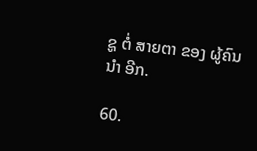ຊູ ຕໍ່ ສາຍຕາ ຂອງ ຜູ້ຄົນ ນໍາ ອີກ.

60.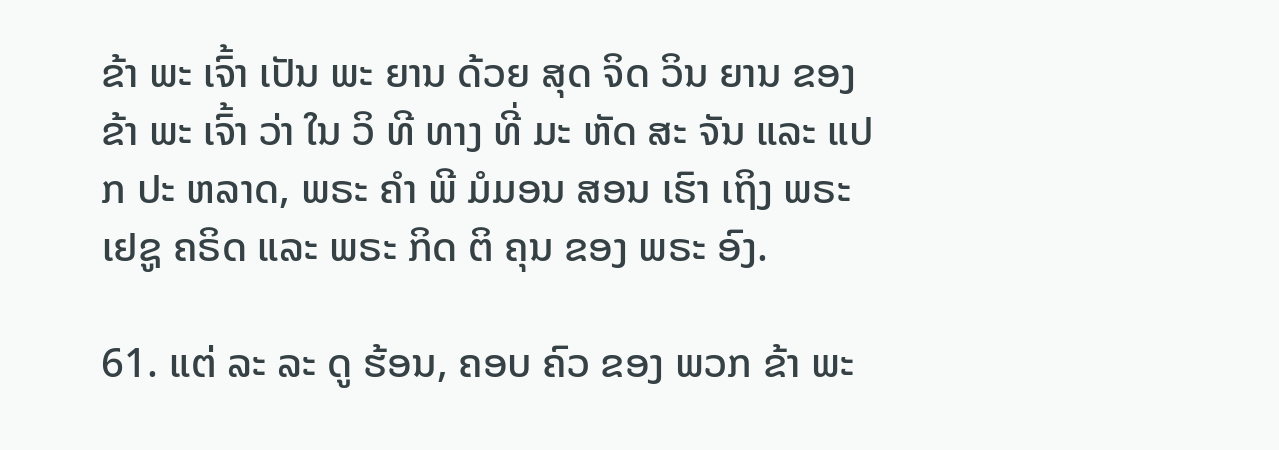ຂ້າ ພະ ເຈົ້າ ເປັນ ພະ ຍານ ດ້ວຍ ສຸດ ຈິດ ວິນ ຍານ ຂອງ ຂ້າ ພະ ເຈົ້າ ວ່າ ໃນ ວິ ທີ ທາງ ທີ່ ມະ ຫັດ ສະ ຈັນ ແລະ ແປກ ປະ ຫລາດ, ພຣະ ຄໍາ ພີ ມໍມອນ ສອນ ເຮົາ ເຖິງ ພຣະ ເຢຊູ ຄຣິດ ແລະ ພຣະ ກິດ ຕິ ຄຸນ ຂອງ ພຣະ ອົງ.

61. ແຕ່ ລະ ລະ ດູ ຮ້ອນ, ຄອບ ຄົວ ຂອງ ພວກ ຂ້າ ພະ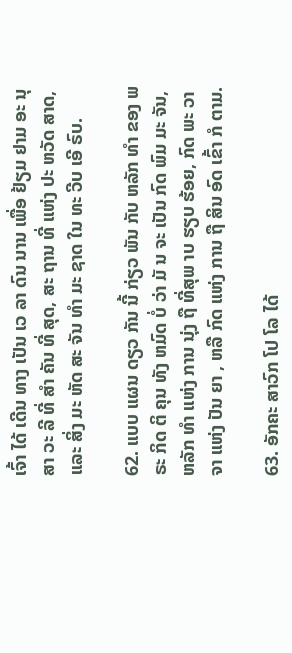ເຈົ້າ ໄດ້ ເດີນ ທາງ ເປັນ ເວ ລາ ດົນ ນານ ເພື່ອ ຢ້ຽມ ຢາມ ອະ ນຸ ສາ ວະ ລີ ທີ່ ສໍາ ຄັນ ທີ່ ສຸດ, ສະ ຖານ ທີ່ ແຫ່ງ ປະ ຫວັດ ສາດ, ແລະ ສິ່ງ ມະ ຫັດ ສະ ຈັນ ທໍາ ມະ ຊາດ ໃນ ທະ ວີບ ເອີ ຣົບ.

62. ແບບ ແຜນ ດຽວ ກັນ ນີ້ ກ່ຽວ ພັນ ກັບ ຫລັກ ທໍາ ຂອງ ພ ຣະ ກິດ ຕິ ຄຸນ ທັງ ຫມົດ ບໍ່ ວ່າ ມັ ນ ຈະ ເປັນ ກົດ ພົມ ມະ ຈັນ, ຫລັກ ທໍາ ແຫ່ງ ການ ນຸ່ງ ຖື ທີ່ສຸພ າບ ຮຽບ ຮ້ອຍ, ກົດ ພະ ວາ ຈາ ແຫ່ງ ປັນ ຍາ , ຫລື ກົດ ແຫ່ງ ການ ຖື ສິນ ອົດ ເຂົ້າ ກໍ ຕາມ.

63. ອັກຄະ ສາວົກ ໂປ ໂລ ໄດ້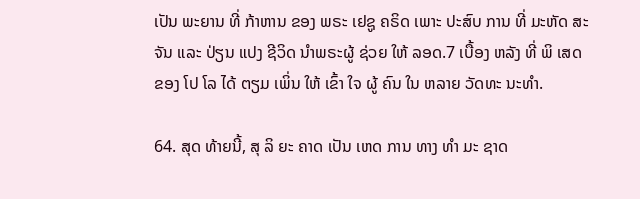ເປັນ ພະຍານ ທີ່ ກ້າຫານ ຂອງ ພຣະ ເຢຊູ ຄຣິດ ເພາະ ປະສົບ ການ ທີ່ ມະຫັດ ສະ ຈັນ ແລະ ປ່ຽນ ແປງ ຊີວິດ ນໍາພຣະຜູ້ ຊ່ວຍ ໃຫ້ ລອດ.7 ເບື້ອງ ຫລັງ ທີ່ ພິ ເສດ ຂອງ ໂປ ໂລ ໄດ້ ຕຽມ ເພິ່ນ ໃຫ້ ເຂົ້າ ໃຈ ຜູ້ ຄົນ ໃນ ຫລາຍ ວັດທະ ນະທໍາ.

64. ສຸດ ທ້າຍນີ້, ສຸ ລິ ຍະ ຄາດ ເປັນ ເຫດ ການ ທາງ ທໍາ ມະ ຊາດ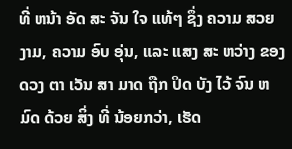ທີ່ ຫນ້າ ອັດ ສະ ຈັນ ໃຈ ແທ້ໆ ຊຶ່ງ ຄວາມ ສວຍ ງາມ, ຄວາມ ອົບ ອຸ່ນ, ແລະ ແສງ ສະ ຫວ່າງ ຂອງດວງ ຕາ ເວັນ ສາ ມາດ ຖືກ ປິດ ບັງ ໄວ້ ຈົນ ຫມົດ ດ້ວຍ ສິ່ງ ທີ່ ນ້ອຍກວ່າ, ເຮັດ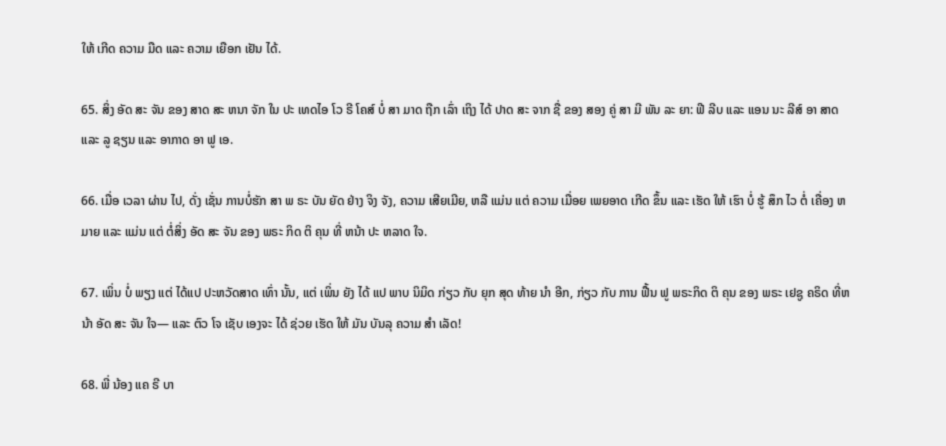ໃຫ້ ເກີດ ຄວາມ ມືດ ແລະ ຄວາມ ເຍືອກ ເຢັນ ໄດ້.

65. ສິ່ງ ອັດ ສະ ຈັນ ຂອງ ສາດ ສະ ຫນາ ຈັກ ໃນ ປະ ເທດໄອ ໂວ ຣີ ໂຄສ໌ ບໍ່ ສາ ມາດ ຖືກ ເລົ່າ ເຖິງ ໄດ້ ປາດ ສະ ຈາກ ຊື່ ຂອງ ສອງ ຄູ່ ສາ ມີ ພັນ ລະ ຍາ: ຟີ ລີບ ແລະ ແອນ ນະ ລີສ໌ ອາ ສາດ ແລະ ລູ ຊຽນ ແລະ ອາກາດ ອາ ຟູ ເອ.

66. ເມື່ອ ເວລາ ຜ່ານ ໄປ, ດັ່ງ ເຊັ່ນ ການບໍ່ຮັກ ສາ ພ ຣະ ບັນ ຍັດ ຢ່າງ ຈິງ ຈັງ, ຄວາມ ເສີຍເມີຍ, ຫລື ແມ່ນ ແຕ່ ຄວາມ ເມື່ອຍ ເພຍອາດ ເກີດ ຂຶ້ນ ແລະ ເຮັດ ໃຫ້ ເຮົາ ບໍ່ ຮູ້ ສຶກ ໄວ ຕໍ່ ເຄື່ອງ ຫມາຍ ແລະ ແມ່ນ ແຕ່ ຕໍ່ສິ່ງ ອັດ ສະ ຈັນ ຂອງ ພຣະ ກິດ ຕິ ຄຸນ ທີ່ ຫນ້າ ປະ ຫລາດ ໃຈ.

67. ເພິ່ນ ບໍ່ ພຽງ ແຕ່ ໄດ້ແປ ປະຫວັດສາດ ເທົ່າ ນັ້ນ, ແຕ່ ເພິ່ນ ຍັງ ໄດ້ ແປ ພາບ ນິມິດ ກ່ຽວ ກັບ ຍຸກ ສຸດ ທ້າຍ ນໍາ ອີກ, ກ່ຽວ ກັບ ການ ຟື້ນ ຟູ ພຣະກິດ ຕິ ຄຸນ ຂອງ ພຣະ ເຢຊູ ຄຣິດ ທີ່ຫນ້າ ອັດ ສະ ຈັນ ໃຈ— ແລະ ຕົວ ໂຈ ເຊັບ ເອງຈະ ໄດ້ ຊ່ວຍ ເຮັດ ໃຫ້ ມັນ ບັນລຸ ຄວາມ ສໍາ ເລັດ!

68. ພີ່ ນ້ອງ ແຄ ຣີ ບາ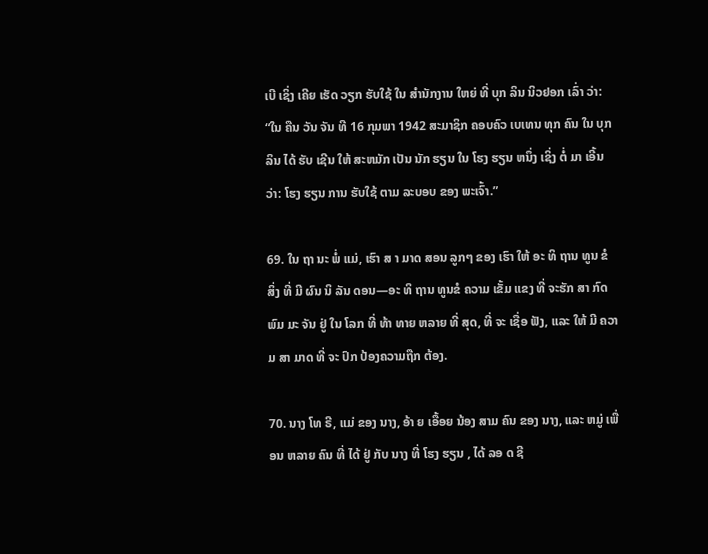ເບີ ເຊິ່ງ ເຄີຍ ເຮັດ ວຽກ ຮັບໃຊ້ ໃນ ສໍານັກງານ ໃຫຍ່ ທີ່ ບຸກ ລິນ ນິວຢອກ ເລົ່າ ວ່າ: “ໃນ ຄືນ ວັນ ຈັນ ທີ 16 ກຸມພາ 1942 ສະມາຊິກ ຄອບຄົວ ເບເທນ ທຸກ ຄົນ ໃນ ບຸກ ລິນ ໄດ້ ຮັບ ເຊີນ ໃຫ້ ສະຫມັກ ເປັນ ນັກ ຮຽນ ໃນ ໂຮງ ຮຽນ ຫນຶ່ງ ເຊິ່ງ ຕໍ່ ມາ ເອີ້ນ ວ່າ: ໂຮງ ຮຽນ ການ ຮັບໃຊ້ ຕາມ ລະບອບ ຂອງ ພະເຈົ້າ.”

69. ໃນ ຖາ ນະ ພໍ່ ແມ່, ເຮົາ ສ າ ມາດ ສອນ ລູກໆ ຂອງ ເຮົາ ໃຫ້ ອະ ທິ ຖານ ທູນ ຂໍ ສິ່ງ ທີ່ ມີ ຜົນ ນິ ລັນ ດອນ—ອະ ທິ ຖານ ທູນຂໍ ຄວາມ ເຂັ້ມ ແຂງ ທີ່ ຈະຮັກ ສາ ກົດ ພົມ ມະ ຈັນ ຢູ່ ໃນ ໂລກ ທີ່ ທ້າ ທາຍ ຫລາຍ ທີ່ ສຸດ, ທີ່ ຈະ ເຊື່ອ ຟັງ, ແລະ ໃຫ້ ມີ ຄວາມ ສາ ມາດ ທີ່ ຈະ ປົກ ປ້ອງຄວາມຖືກ ຕ້ອງ.

70. ນາງ ໂທ ຣີ, ແມ່ ຂອງ ນາງ, ອ້າ ຍ ເອື້ອຍ ນ້ອງ ສາມ ຄົນ ຂອງ ນາງ, ແລະ ຫມູ່ ເພື່ອນ ຫລາຍ ຄົນ ທີ່ ໄດ້ ຢູ່ ກັບ ນາງ ທີ່ ໂຮງ ຮຽນ , ໄດ້ ລອ ດ ຊີ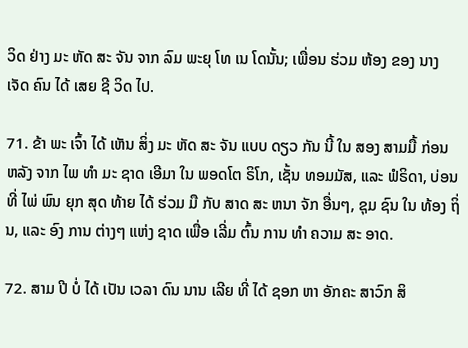ວິດ ຢ່າງ ມະ ຫັດ ສະ ຈັນ ຈາກ ລົມ ພະຍຸ ໂທ ເນ ໂດນັ້ນ; ເພື່ອນ ຮ່ວມ ຫ້ອງ ຂອງ ນາງ ເຈັດ ຄົນ ໄດ້ ເສຍ ຊີ ວິດ ໄປ.

71. ຂ້າ ພະ ເຈົ້າ ໄດ້ ເຫັນ ສິ່ງ ມະ ຫັດ ສະ ຈັນ ແບບ ດຽວ ກັນ ນີ້ ໃນ ສອງ ສາມມື້ ກ່ອນ ຫລັງ ຈາກ ໄພ ທໍາ ມະ ຊາດ ເອີມາ ໃນ ພອດໂຕ ຣິໂກ, ເຊັ້ນ ທອມມັສ, ແລະ ຟໍຣິດາ, ບ່ອນ ທີ່ ໄພ່ ພົນ ຍຸກ ສຸດ ທ້າຍ ໄດ້ ຮ່ວມ ມື ກັບ ສາດ ສະ ຫນາ ຈັກ ອື່ນໆ, ຊຸມ ຊົນ ໃນ ທ້ອງ ຖິ່ນ, ແລະ ອົງ ການ ຕ່າງໆ ແຫ່ງ ຊາດ ເພື່ອ ເລີ່ມ ຕົ້ນ ການ ທໍາ ຄວາມ ສະ ອາດ.

72. ສາມ ປີ ບໍ່ ໄດ້ ເປັນ ເວລາ ດົນ ນານ ເລີຍ ທີ່ ໄດ້ ຊອກ ຫາ ອັກຄະ ສາວົກ ສິ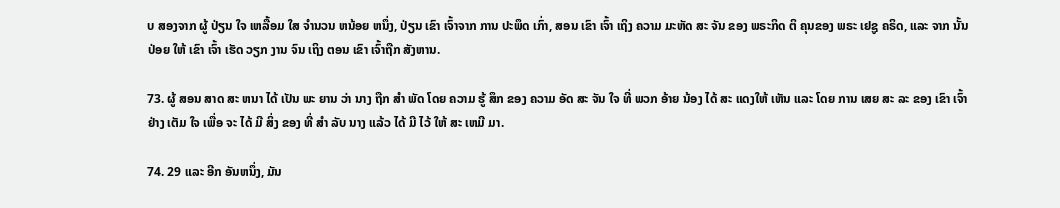ບ ສອງຈາກ ຜູ້ ປ່ຽນ ໃຈ ເຫລື້ອມ ໃສ ຈໍານວນ ຫນ້ອຍ ຫນຶ່ງ, ປ່ຽນ ເຂົາ ເຈົ້າຈາກ ການ ປະພຶດ ເກົ່າ, ສອນ ເຂົາ ເຈົ້າ ເຖິງ ຄວາມ ມະຫັດ ສະ ຈັນ ຂອງ ພຣະກິດ ຕິ ຄຸນຂອງ ພຣະ ເຢຊູ ຄຣິດ, ແລະ ຈາກ ນັ້ນ ປ່ອຍ ໃຫ້ ເຂົາ ເຈົ້າ ເຮັດ ວຽກ ງານ ຈົນ ເຖິງ ຕອນ ເຂົາ ເຈົ້າຖືກ ສັງຫານ.

73. ຜູ້ ສອນ ສາດ ສະ ຫນາ ໄດ້ ເປັນ ພະ ຍານ ວ່າ ນາງ ຖືກ ສໍາ ພັດ ໂດຍ ຄວາມ ຮູ້ ສຶກ ຂອງ ຄວາມ ອັດ ສະ ຈັນ ໃຈ ທີ່ ພວກ ອ້າຍ ນ້ອງ ໄດ້ ສະ ແດງໃຫ້ ເຫັນ ແລະ ໂດຍ ການ ເສຍ ສະ ລະ ຂອງ ເຂົາ ເຈົ້າ ຢ່າງ ເຕັມ ໃຈ ເພື່ອ ຈະ ໄດ້ ມີ ສິ່ງ ຂອງ ທີ່ ສໍາ ລັບ ນາງ ແລ້ວ ໄດ້ ມີ ໄວ້ ໃຫ້ ສະ ເຫມີ ມາ.

74. 29 ແລະ ອີກ ອັນຫນຶ່ງ, ມັນ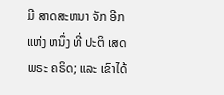ມີ ສາດສະຫນາ ຈັກ ອີກ ແຫ່ງ ຫນຶ່ງ ທີ່ ປະຕິ ເສດ ພຣະ ຄຣິດ; ແລະ ເຂົາໄດ້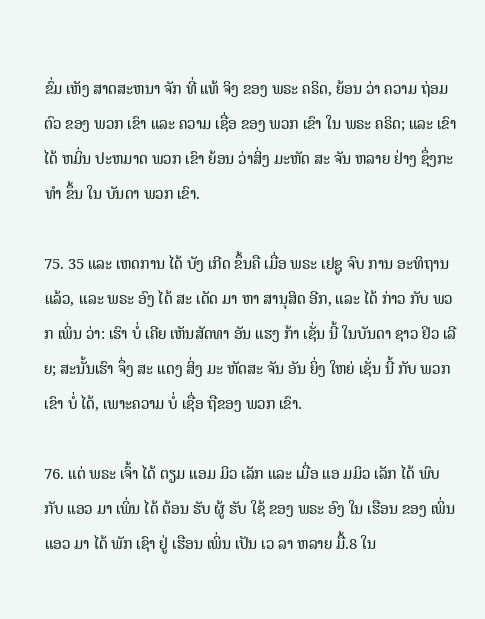ຂົ່ມ ເຫັງ ສາດສະຫນາ ຈັກ ທີ່ ແທ້ ຈິງ ຂອງ ພຣະ ຄຣິດ, ຍ້ອນ ວ່າ ຄວາມ ຖ່ອມຕົວ ຂອງ ພວກ ເຂົາ ແລະ ຄວາມ ເຊື່ອ ຂອງ ພວກ ເຂົາ ໃນ ພຣະ ຄຣິດ; ແລະ ເຂົາ ໄດ້ ຫມິ່ນ ປະຫມາດ ພວກ ເຂົາ ຍ້ອນ ວ່າສິ່ງ ມະຫັດ ສະ ຈັນ ຫລາຍ ຢ່າງ ຊຶ່ງກະທໍາ ຂຶ້ນ ໃນ ບັນດາ ພວກ ເຂົາ.

75. 35 ແລະ ເຫດການ ໄດ້ ບັງ ເກີດ ຂຶ້ນຄື ເມື່ອ ພຣະ ເຢຊູ ຈົບ ການ ອະທິຖານ ແລ້ວ, ແລະ ພຣະ ອົງ ໄດ້ ສະ ເດັດ ມາ ຫາ ສານຸສິດ ອີກ, ແລະ ໄດ້ ກ່າວ ກັບ ພວກ ເພິ່ນ ວ່າ: ເຮົາ ບໍ່ ເຄີຍ ເຫັນສັດທາ ອັນ ແຮງ ກ້າ ເຊັ່ນ ນີ້ ໃນບັນດາ ຊາວ ຢິວ ເລີຍ; ສະນັ້ນເຮົາ ຈຶ່ງ ສະ ແດງ ສິ່ງ ມະ ຫັດສະ ຈັນ ອັນ ຍິ່ງ ໃຫຍ່ ເຊັ່ນ ນີ້ ກັບ ພວກ ເຂົາ ບໍ່ ໄດ້, ເພາະຄວາມ ບໍ່ ເຊື່ອ ຖືຂອງ ພວກ ເຂົາ.

76. ແຕ່ ພຣະ ເຈົ້າ ໄດ້ ຕຽມ ແອມ ມິວ ເລັກ ແລະ ເມື່ອ ແອ ມມິວ ເລັກ ໄດ້ ພົບ ກັບ ແອວ ມາ ເພິ່ນ ໄດ້ ຕ້ອນ ຮັບ ຜູ້ ຮັບ ໃຊ້ ຂອງ ພຣະ ອົງ ໃນ ເຮືອນ ຂອງ ເພິ່ນ ແອວ ມາ ໄດ້ ພັກ ເຊົາ ຢູ່ ເຮືອນ ເພິ່ນ ເປັນ ເວ ລາ ຫລາຍ ມື້.8 ໃນ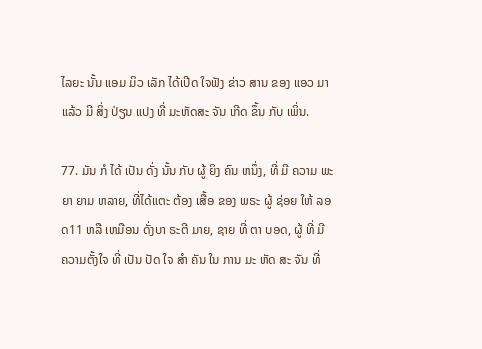ໄລຍະ ນັ້ນ ແອມ ມິວ ເລັກ ໄດ້ເປີດ ໃຈຟັງ ຂ່າວ ສານ ຂອງ ແອວ ມາ ແລ້ວ ມີ ສິ່ງ ປ່ຽນ ແປງ ທີ່ ມະຫັດສະ ຈັນ ເກີດ ຂຶ້ນ ກັບ ເພິ່ນ.

77. ມັນ ກໍ ໄດ້ ເປັນ ດັ່ງ ນັ້ນ ກັບ ຜູ້ ຍິງ ຄົນ ຫນຶ່ງ, ທີ່ ມີ ຄວາມ ພະ ຍາ ຍາມ ຫລາຍ, ທີ່ໄດ້ແຕະ ຕ້ອງ ເສື້ອ ຂອງ ພຣະ ຜູ້ ຊ່ອຍ ໃຫ້ ລອດ11 ຫລື ເຫມືອນ ດັ່ງບາ ຣະຕີ ມາຍ, ຊາຍ ທີ່ ຕາ ບອດ, ຜູ້ ທີ່ ມີ ຄວາມຕັ້ງໃຈ ທີ່ ເປັນ ປັດ ໃຈ ສໍາ ຄັນ ໃນ ການ ມະ ຫັດ ສະ ຈັນ ທີ່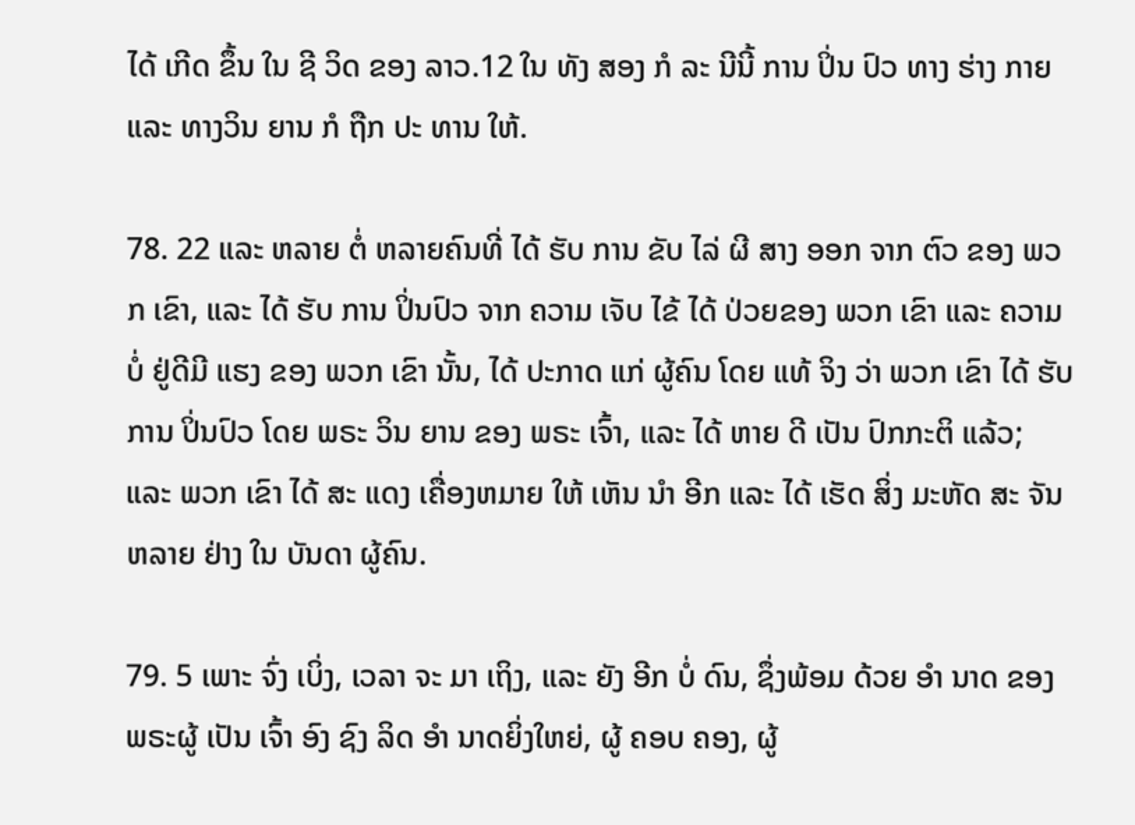ໄດ້ ເກີດ ຂຶ້ນ ໃນ ຊີ ວິດ ຂອງ ລາວ.12 ໃນ ທັງ ສອງ ກໍ ລະ ນີນີ້ ການ ປິ່ນ ປົວ ທາງ ຮ່າງ ກາຍ ແລະ ທາງວິນ ຍານ ກໍ ຖືກ ປະ ທານ ໃຫ້.

78. 22 ແລະ ຫລາຍ ຕໍ່ ຫລາຍຄົນທີ່ ໄດ້ ຮັບ ການ ຂັບ ໄລ່ ຜີ ສາງ ອອກ ຈາກ ຕົວ ຂອງ ພວກ ເຂົາ, ແລະ ໄດ້ ຮັບ ການ ປິ່ນປົວ ຈາກ ຄວາມ ເຈັບ ໄຂ້ ໄດ້ ປ່ວຍຂອງ ພວກ ເຂົາ ແລະ ຄວາມ ບໍ່ ຢູ່ດີມີ ແຮງ ຂອງ ພວກ ເຂົາ ນັ້ນ, ໄດ້ ປະກາດ ແກ່ ຜູ້ຄົນ ໂດຍ ແທ້ ຈິງ ວ່າ ພວກ ເຂົາ ໄດ້ ຮັບ ການ ປິ່ນປົວ ໂດຍ ພຣະ ວິນ ຍານ ຂອງ ພຣະ ເຈົ້າ, ແລະ ໄດ້ ຫາຍ ດີ ເປັນ ປົກກະຕິ ແລ້ວ; ແລະ ພວກ ເຂົາ ໄດ້ ສະ ແດງ ເຄື່ອງຫມາຍ ໃຫ້ ເຫັນ ນໍາ ອີກ ແລະ ໄດ້ ເຮັດ ສິ່ງ ມະຫັດ ສະ ຈັນ ຫລາຍ ຢ່າງ ໃນ ບັນດາ ຜູ້ຄົນ.

79. 5 ເພາະ ຈົ່ງ ເບິ່ງ, ເວລາ ຈະ ມາ ເຖິງ, ແລະ ຍັງ ອີກ ບໍ່ ດົນ, ຊຶ່ງພ້ອມ ດ້ວຍ ອໍາ ນາດ ຂອງ ພຣະຜູ້ ເປັນ ເຈົ້າ ອົງ ຊົງ ລິດ ອໍາ ນາດຍິ່ງໃຫຍ່, ຜູ້ ຄອບ ຄອງ, ຜູ້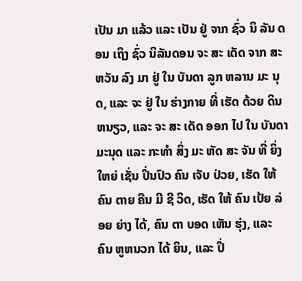ເປັນ ມາ ແລ້ວ ແລະ ເປັນ ຢູ່ ຈາກ ຊົ່ວ ນິ ລັນ ດອນ ເຖິງ ຊົ່ວ ນິລັນດອນ ຈະ ສະ ເດັດ ຈາກ ສະຫວັນ ລົງ ມາ ຢູ່ ໃນ ບັນດາ ລູກ ຫລານ ມະ ນຸດ, ແລະ ຈະ ຢູ່ ໃນ ຮ່າງກາຍ ທີ່ ເຮັດ ດ້ວຍ ດິນ ຫນຽວ, ແລະ ຈະ ສະ ເດັດ ອອກ ໄປ ໃນ ບັນດາ ມະນຸດ ແລະ ກະທໍາ ສິ່ງ ມະ ຫັດ ສະ ຈັນ ທີ່ ຍິ່ງ ໃຫຍ່ ເຊັ່ນ ປິ່ນປົວ ຄົນ ເຈັບ ປ່ວຍ, ເຮັດ ໃຫ້ ຄົນ ຕາຍ ຄືນ ມີ ຊີ ວິດ, ເຮັດ ໃຫ້ ຄົນ ເປ້ຍ ລ່ອຍ ຍ່າງ ໄດ້, ຄົນ ຕາ ບອດ ເຫັນ ຮຸ່ງ, ແລະ ຄົນ ຫູຫນວກ ໄດ້ ຍິນ, ແລະ ປິ່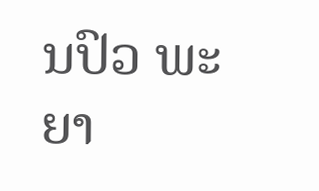ນປົວ ພະຍາ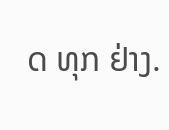ດ ທຸກ ຢ່າງ.